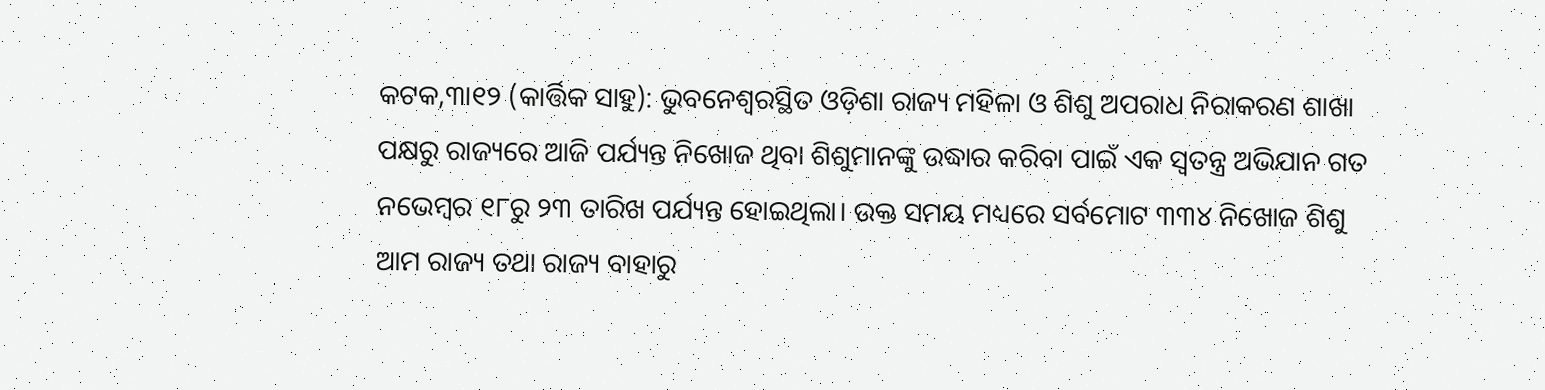କଟକ,୩ା୧୨ (କାର୍ତ୍ତିକ ସାହୁ): ଭୁବନେଶ୍ବରସ୍ଥିତ ଓଡ଼ିଶା ରାଜ୍ୟ ମହିଳା ଓ ଶିଶୁ ଅପରାଧ ନିରାକରଣ ଶାଖା ପକ୍ଷରୁ ରାଜ୍ୟରେ ଆଜି ପର୍ଯ୍ୟନ୍ତ ନିଖୋଜ ଥିବା ଶିଶୁମାନଙ୍କୁ ଉଦ୍ଧାର କରିବା ପାଇଁ ଏକ ସ୍ବତନ୍ତ୍ର ଅଭିଯାନ ଗତ ନଭେମ୍ବର ୧୮ରୁ ୨୩ ତାରିଖ ପର୍ଯ୍ୟନ୍ତ ହୋଇଥିଲା। ଉକ୍ତ ସମୟ ମଧ୍ୟରେ ସର୍ବମୋଟ ୩୩୪ ନିଖୋଜ ଶିଶୁ ଆମ ରାଜ୍ୟ ତଥା ରାଜ୍ୟ ବାହାରୁ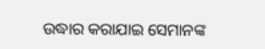ଉଦ୍ଧାର କରାଯାଇ ସେମାନଙ୍କ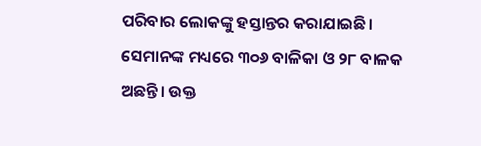ପରିବାର ଲୋକଙ୍କୁ ହସ୍ତାନ୍ତର କରାଯାଇଛି।
ସେମାନଙ୍କ ମଧ୍ୟରେ ୩୦୬ ବାଳିକା ଓ ୨୮ ବାଳକ ଅଛନ୍ତି। ଉକ୍ତ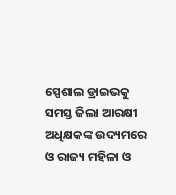ସ୍ପେଶାଲ ଡ୍ରାଇଭକୁ ସମସ୍ତ ଜିଲା ଆରକ୍ଷୀ ଅଧିକ୍ଷକଙ୍କ ଉଦ୍ୟମରେ ଓ ରାଜ୍ୟ ମହିଳା ଓ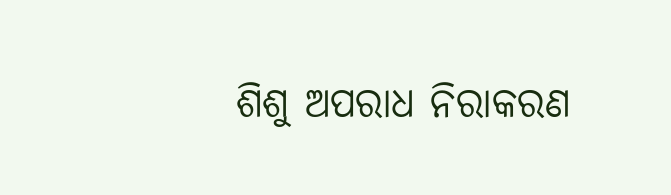ଶିଶୁ ଅପରାଧ ନିରାକରଣ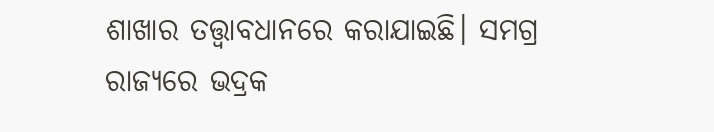ଶାଖାର ତତ୍ତ୍ୱାବଧାନରେ କରାଯାଇଛି। ସମଗ୍ର ରାଜ୍ୟରେ ଭଦ୍ରକ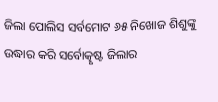ଜିଲା ପୋଲିସ ସର୍ବମୋଟ ୬୫ ନିଖୋଜ ଶିଶୁଙ୍କୁ ଉଦ୍ଧାର କରି ସର୍ବୋତ୍କୃଷ୍ଟ ଜିଲାର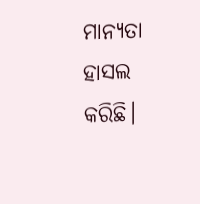ମାନ୍ୟତା ହାସଲ କରିଛି।